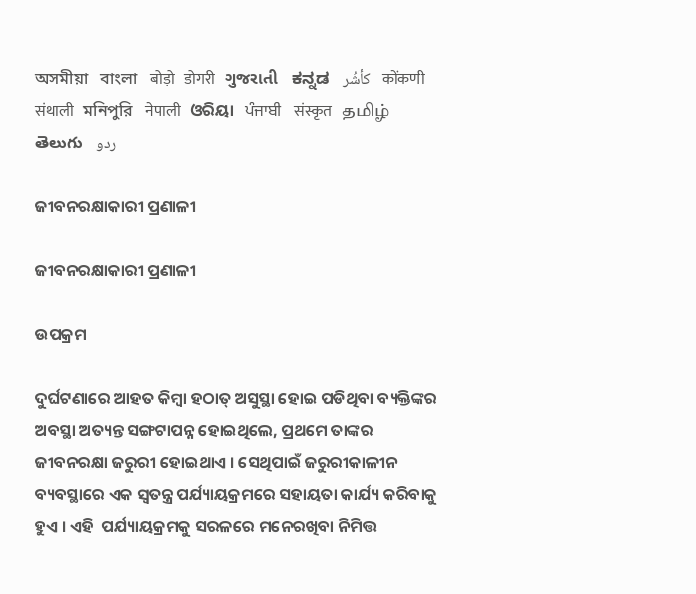অসমীয়া   বাংলা   बोड़ो   डोगरी   ગુજરાતી   ಕನ್ನಡ   كأشُر   कोंकणी   संथाली   মনিপুরি   नेपाली   ଓରିୟା   ਪੰਜਾਬੀ   संस्कृत   தமிழ்  తెలుగు   ردو

ଜୀବନରକ୍ଷାକାରୀ ପ୍ରଣାଳୀ

ଜୀବନରକ୍ଷାକାରୀ ପ୍ରଣାଳୀ

ଉପକ୍ରମ

ଦୁର୍ଘଟଣାରେ ଆହତ କିମ୍ବା ହଠାତ୍ ଅସୁସ୍ଥା ହୋଇ ପଡିଥିବା ବ୍ୟକ୍ତିଙ୍କର ଅବସ୍ଥା ଅତ୍ୟନ୍ତ ସଙ୍ଗଟାପନ୍ନ ହୋଇଥିଲେ, ପ୍ରଥମେ ତାଙ୍କର ଜୀବନରକ୍ଷା ଜରୁରୀ ହୋଇଥାଏ । ସେଥିପାଇଁ ଜରୁରୀକାଳୀନ ବ୍ୟବସ୍ଥାରେ ଏକ ସ୍ଵତନ୍ତ୍ର ପର୍ଯ୍ୟାୟକ୍ରମରେ ସହାୟତା କାର୍ଯ୍ୟ କରିବାକୁ ହୁଏ । ଏହି  ପର୍ଯ୍ୟାୟକ୍ରମକୁ ସରଳରେ ମନେରଖିବା ନିମିତ୍ତ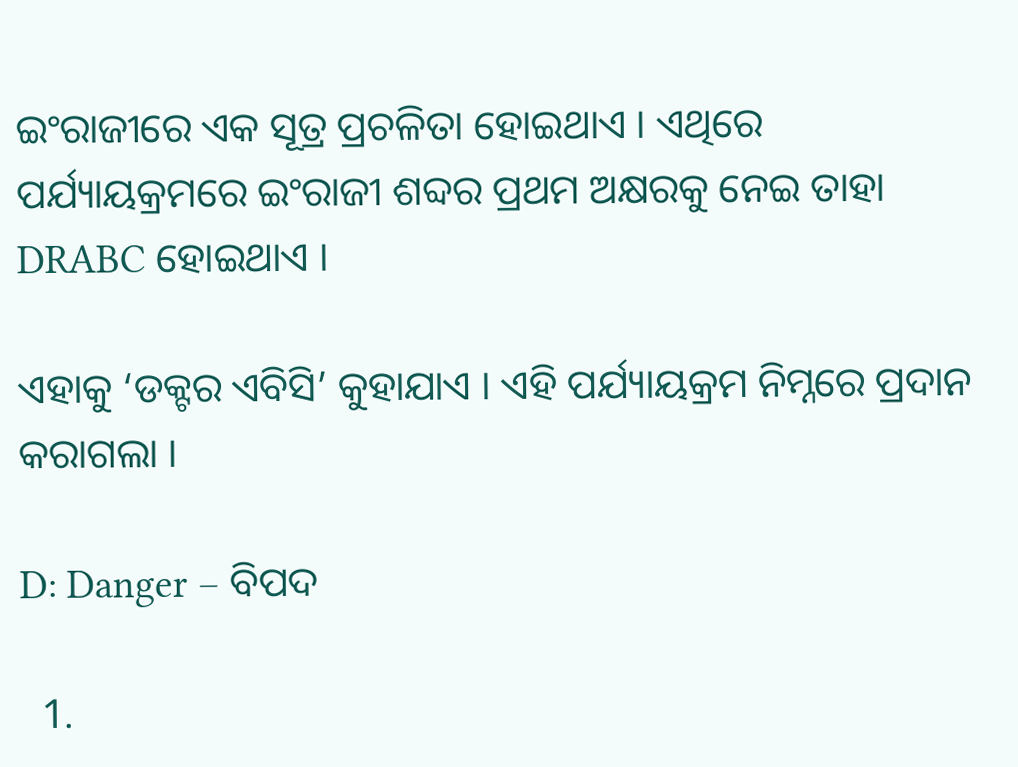ଇଂରାଜୀରେ ଏକ ସୂତ୍ର ପ୍ରଚଳିତା ହୋଇଥାଏ । ଏଥିରେ ପର୍ଯ୍ୟାୟକ୍ରମରେ ଇଂରାଜୀ ଶବ୍ଦର ପ୍ରଥମ ଅକ୍ଷରକୁ ନେଇ ତାହା DRABC ହୋଇଥାଏ ।

ଏହାକୁ ‘ଡକ୍ଟର ଏବିସି’ କୁହାଯାଏ । ଏହି ପର୍ଯ୍ୟାୟକ୍ରମ ନିମ୍ନରେ ପ୍ରଦାନ କରାଗଲା ।

D: Danger – ବିପଦ

  1.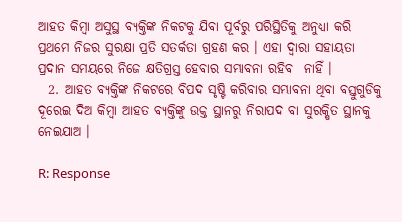ଆହତ କିମ୍ବା ଅସୁସ୍ଥ ବ୍ୟକ୍ତିଙ୍କ ନିକଟକୁ ଯିବା ପୂର୍ବରୁ ପରିସ୍ଥିତିକୁ ଅନୁଧ୍ୟା କରି ପ୍ରଥମେ ନିଜର ସୁରକ୍ଷା ପ୍ରତି ସତର୍କତା ଗ୍ରହଣ କର । ଏହା ଦ୍ଵାରା ସହାୟତା ପ୍ରଦାନ ସମୟରେ ନିଜେ କ୍ଷତିଗ୍ରସ୍ତ ହେବାର ସମ୍ଭାବନା ରହିବ  ନାହିଁ ।
  2. ଆହତ ବ୍ୟକ୍ତିଙ୍କ ନିକଟରେ ବିପଦ ସୃଷ୍ଟି କରିବାର ସମ୍ଭାବନା ଥିବା ବସ୍ତୁଗୁଡିକୁ ଦୂରେଇ ଦିଅ କିମ୍ବା ଆହତ ବ୍ୟକ୍ତିଙ୍କୁ ଉକ୍ତ ସ୍ଥାନରୁ ନିରାପଦ ବା ସୁରକ୍ଷିତ ସ୍ଥାନକୁ ନେଇଯାଅ ।

R: Response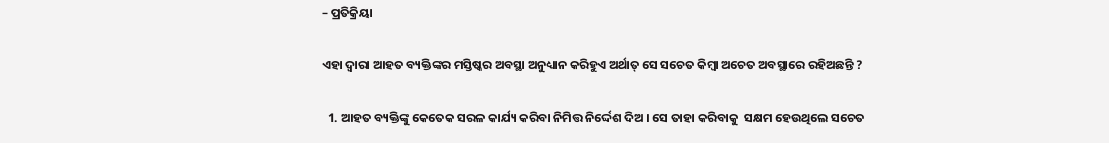– ପ୍ରତିକ୍ରିୟା

ଏହା ଦ୍ଵାରା ଆହତ ବ୍ୟକ୍ତିଙ୍କର ମସ୍ତିଷ୍କର ଅବସ୍ଥା ଅନୁଧ୍ୟାନ କରିହୁଏ ଅର୍ଥାତ୍ ସେ ସଚେତ କିମ୍ବା ଅଚେତ ଅବସ୍ଥାରେ ରହିଅଛନ୍ତି ?

  1. ଆହତ ବ୍ୟକ୍ତିଙ୍କୁ କେତେକ ସରଳ କାର୍ଯ୍ୟ କରିବା ନିମିତ୍ତ ନିର୍ଦ୍ଦେଶ ଦିଅ । ସେ ତାହା କରିବାକୁ  ସକ୍ଷମ ହେଉଥିଲେ ସଚେତ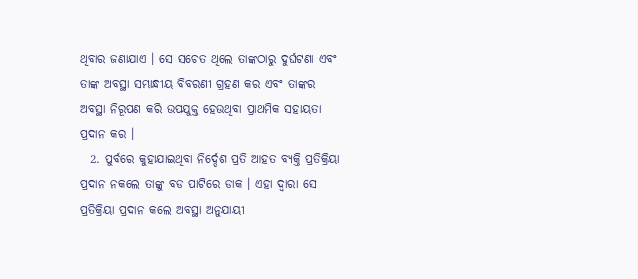ଥିବାର ଜଣାଯାଏ । ସେ ସଚେତ ଥିଲେ ତାଙ୍କଠାରୁ ଦୁର୍ଘଟଣା ଏବଂ ତାଙ୍କ ଅବସ୍ଥା ସମ୍ଭାନ୍ଧୀୟ ବିବରଣୀ ଗ୍ରହଣ କର ଏବଂ ତାଙ୍କର ଅବସ୍ଥା ନିରୂପଣ କରି ଉପଯୁକ୍ତ ହେଉଥିବା ପ୍ରାଥମିକ ସହାୟତା ପ୍ରଦାନ କର ।
  2. ପୁର୍ବରେ କୁହାଯାଇଥିବା ନିର୍ଦ୍ଦେଶ ପ୍ରତି ଆହତ ବ୍ୟକ୍ତି ପ୍ରତିକ୍ରିୟା ପ୍ରଦାନ ନକଲେ ତାଙ୍କୁ ବଡ ପାଟିରେ ଡାକ । ଏହା ଦ୍ଵାରା ସେ ପ୍ରତିକ୍ରିୟା ପ୍ରଦାନ କଲେ ଅବସ୍ଥା ଅନୁଯାୟୀ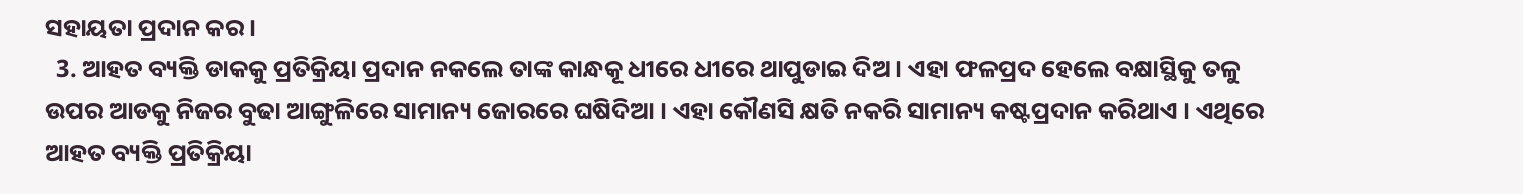ସହାୟତା ପ୍ରଦାନ କର ।
  3. ଆହତ ବ୍ୟକ୍ତି ଡାକକୁ ପ୍ରତିକ୍ରିୟା ପ୍ରଦାନ ନକଲେ ତାଙ୍କ କାନ୍ଧକୂ ଧୀରେ ଧୀରେ ଥାପୁଡାଇ ଦିଅ । ଏହା ଫଳପ୍ରଦ ହେଲେ ବକ୍ଷାସ୍ଥିକୁ ତଳୁ ଉପର ଆଡକୁ ନିଜର ବୁଢା ଆଙ୍ଗୁଳିରେ ସାମାନ୍ୟ ଜୋରରେ ଘଷିଦିଆ । ଏହା କୌଣସି କ୍ଷତି ନକରି ସାମାନ୍ୟ କଷ୍ଟପ୍ରଦାନ କରିଥାଏ । ଏଥିରେ ଆହତ ବ୍ୟକ୍ତି ପ୍ରତିକ୍ରିୟା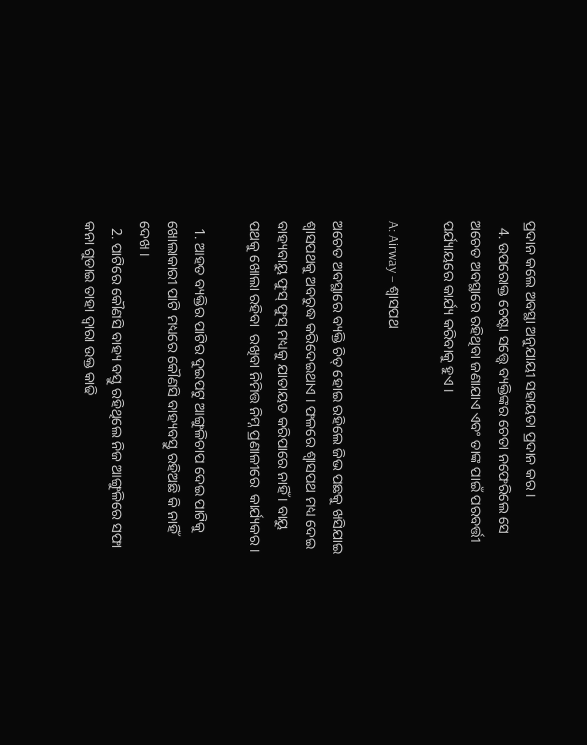ପ୍ରଦାନ କଲେ ଅବସ୍ଥା ଅନୁଯାୟୀ ସହାୟତା ପ୍ରଦାନ କର ।
  4. ଉପରୋକ୍ତ ଚେଷ୍ଟା ସତ୍ତ୍ୱେ ବ୍ୟକ୍ତିଙ୍କର ଚେତା ନଫେରିଲେ ସେ ଅଚେତ ଅବସ୍ଥାରେ ରହିଥିବା ଜଣାଯାଏ ଏବଂ ତାଙ୍କ ପାଇଁ ପରବର୍ତ୍ତୀ ପର୍ଯ୍ୟାୟରେ କାର୍ଯ୍ୟ କରିବାକୁ ହୁଏ ।

A: Airway – ଶ୍ଵାସପଥ

ଅଚେତ ଅବସ୍ଥାରେ ବ୍ୟକ୍ତି ଚିତ୍ ହୋଇ ରହିଲେ ଜିଭ ପଛକୁ ଖସିଯାଇ ଶ୍ଵାସପଥକୁ ଅବରୁଦ୍ଧ କରିଦେଇଥାଏ । ଫଳରେ ଶ୍ଵାସପଥ ମଧ୍ୟ ଦେଇ ବାହ୍ୟବାୟୁ ଫୁସ୍ ଫୁସ୍ ମଧ୍ୟକୁ ଯାତାୟତ କରିପାରେ ନାହିଁ । ବାୟୁ ପଥକୁ ଖୋଲା ରହିବା  ରଖିବା ନିମିତ୍ତ ନିମ୍ନ ପ୍ରଣାଳୀରେ  କାର୍ଯ୍ୟକର ।

  1. ଆହତ ବ୍ୟକ୍ତିର ପାଟିର ଦୁଇପଟୁ ଆଙ୍ଗୁଳିଚାପ ଦେଇ ପାଟିକୁ ଖୋଲାକାରୀ ପାଟି ମଧ୍ୟରେ କୌଣସି ବାହ୍ୟବସ୍ତୁ ରହିଅଛି କି ନାହିଁ ଦେଖ ।
  2. ପାଟିରେ କୌଣସି ବାହ୍ୟ ବସ୍ତୁ ରହିଥିଲେ ନିଜ ଆଙ୍ଗୁଳିରେ ସଫା କନା ଗୁଡାଇ ତାହା ଦ୍ଵାରା ଉକ୍ତ କାଢି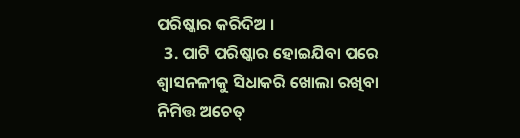ପରିଷ୍କାର କରିଦିଅ ।
  3. ପାଟି ପରିଷ୍କାର ହୋଇଯିବା ପରେ ଶ୍ଵାସନଳୀକୁ ସିଧାକରି ଖୋଲା ରଖିବା ନିମିତ୍ତ ଅଚେତ୍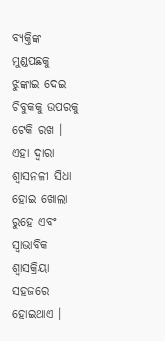ବ୍ୟକ୍ତିଙ୍କ ମୁଣ୍ଡପଛକୁ ଝୁଙ୍କାଇ ଦେଇ ଚିବୁକକୁ ଉପରକୁ ଟେକି ରଖ । ଏହା ଦ୍ଵାରା ଶ୍ଵାସନଳୀ ସିଧା ହୋଇ ଖୋଲା ରୁହେ ଏବଂ ସ୍ଵାଭାବିକ ଶ୍ଵାସକ୍ରିୟା ସହଜରେ ହୋଇଥାଏ ।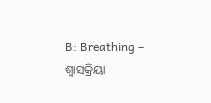B: Breathing – ଶ୍ଵାସକ୍ରିୟା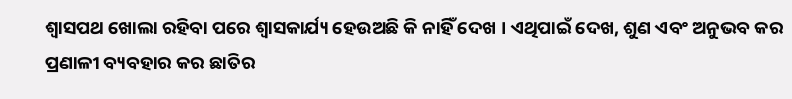ଶ୍ଵାସପଥ ଖୋଲା ରହିବା ପରେ ଶ୍ଵାସକାର୍ଯ୍ୟ ହେଉଅଛି କି ନାହିଁ ଦେଖ । ଏଥିପାଇଁ ଦେଖ, ଶୁଣ ଏବଂ ଅନୁଭବ କର ପ୍ରଣାଳୀ ବ୍ୟବହାର କର ଛାତିର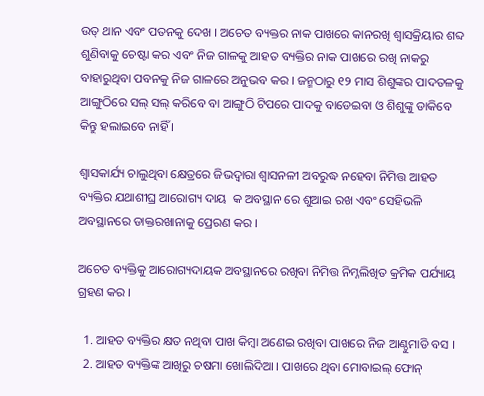ଉତ୍ ଥାନ ଏବଂ ପତନକୁ ଦେଖ । ଅଚେତ ବ୍ୟକ୍ତର ନାକ ପାଖରେ କାନରଖି ଶ୍ଵାସକ୍ରିୟାର ଶବ୍ଦ ଶୁଣିବାକୁ ଚେଷ୍ଟା କର ଏବଂ ନିଜ ଗାଳକୁ ଆହତ ବ୍ୟକ୍ତିର ନାକ ପାଖରେ ରଖି ନାକରୁ ବାହାରୁଥିବା ପବନକୁ ନିଜ ଗାଳରେ ଅନୁଭବ କର । ଜନ୍ମଠାରୁ ୧୨ ମାସ ଶିଶୁଙ୍କର ପାଦତଳକୁ ଆଙ୍ଗୁଠିରେ ସଲ୍ ସଲ୍ କରିବେ ବା ଆଙ୍ଗୁଠି ଟିପରେ ପାଦକୁ ବାଡେଇବା ଓ ଶିଶୁଙ୍କୁ ଡାକିବେ କିନ୍ତୁ ହଲାଇବେ ନାହିଁ ।

ଶ୍ଵାସକାର୍ଯ୍ୟ ଚାଲୁଥିବା କ୍ଷେତ୍ରରେ ଜିଭଦ୍ଵାରା ଶ୍ଵାସନଳୀ ଅବରୁଦ୍ଧ ନହେବା ନିମିତ୍ତ ଆହତ ବ୍ୟକ୍ତିର ଯଥାଶୀଘ୍ର ଆରୋଗ୍ୟ ଦାୟ  କ ଅବସ୍ଥାନ ରେ ଶୁଆଇ ରଖ ଏବଂ ସେହିଭଳି ଅବସ୍ଥାନରେ ଡାକ୍ତରଖାନାକୁ ପ୍ରେରଣ କର ।

ଅଚେତ ବ୍ୟକ୍ତିକୁ ଆରୋଗ୍ୟଦାୟକ ଅବସ୍ଥାନରେ ରଖିବା ନିମିତ୍ତ ନିମ୍ନଲିଖିତ କ୍ରମିକ ପର୍ଯ୍ୟାୟ ଗ୍ରହଣ କର ।

  1. ଆହତ ବ୍ୟକ୍ତିର କ୍ଷତ ନଥିବା ପାଖ କିମ୍ବା ଅଣେଇ ରଖିବା ପାଖରେ ନିଜ ଆଣ୍ଠୁମାଡି ବସ ।
  2. ଆହତ ବ୍ୟକ୍ତିଙ୍କ ଆଖିରୁ ଚଷମା ଖୋଲିଦିଆ । ପାଖରେ ଥିବା ମୋବାଇଲ୍ ଫୋନ୍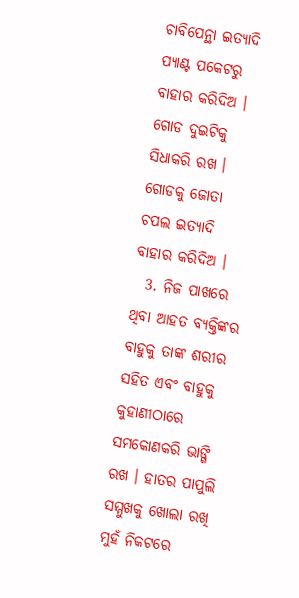ଚାବିପେନ୍ଥା ଇତ୍ୟାଦି ପ୍ୟାଣ୍ଟ ପକେଟରୁ ବାହାର କରିଦିଅ । ଗୋଡ ଦୁଇଟିକୁ ସିଧାକରି ରଖ । ଗୋଡକୁ ଜୋତା ଚପଲ ଇତ୍ୟାଦି ବାହାର କରିଦିଅ ।
  3. ନିଜ ପାଖରେ ଥିବା ଆହତ ବ୍ୟକ୍ତିଙ୍କର ବାହୁକୁ ତାଙ୍କ ଶରୀର ସହିତ ଏବଂ ବାହୁକୁ କୁହାଣୀଠାରେ ସମକୋଣକରି ଭାଙ୍ଗି ରଖ । ହାତର ପାପୁଲି ସମ୍ମୁଖକୁ ଖୋଲା ରଖି ମୁହଁ ନିକଟରେ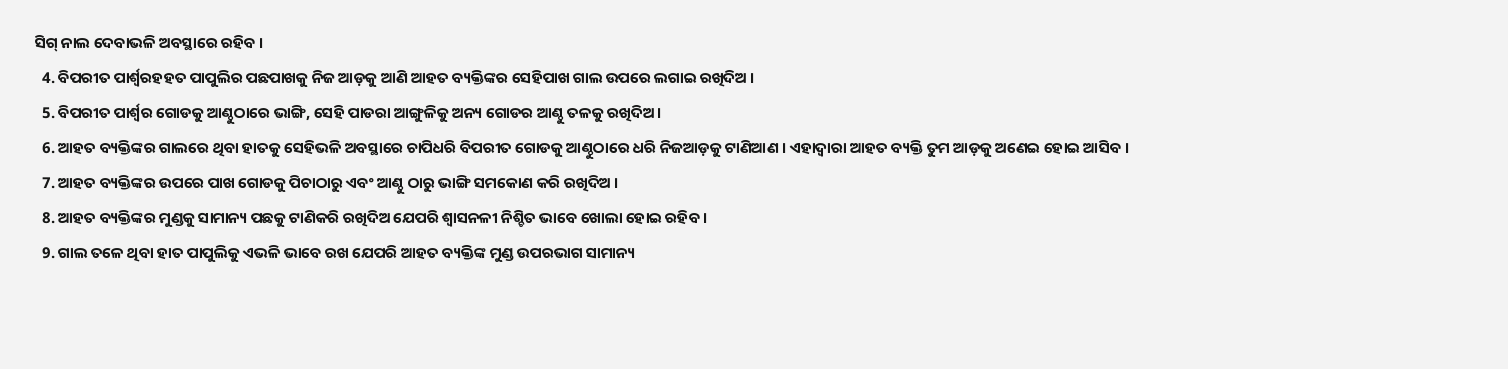ସିଗ୍ ନାଲ ଦେବାଭଳି ଅବସ୍ଥାରେ ରହିବ ।
  4. ବିପରୀତ ପାର୍ଶ୍ଵରହହତ ପାପୁଲିର ପଛପାଖକୁ ନିଜ ଆଡ଼କୁ ଆଣି ଆହତ ବ୍ୟକ୍ତିଙ୍କର ସେହିପାଖ ଗାଲ ଉପରେ ଲଗାଇ ରଖିଦିଅ ।
  5. ବିପରୀତ ପାର୍ଶ୍ଵର ଗୋଡକୁ ଆଣ୍ଠୁଠାରେ ଭାଙ୍ଗି, ସେହି ପାଡରା ଆଙ୍ଗୁଳିକୁ ଅନ୍ୟ ଗୋଡର ଆଣ୍ଠୁ ତଳକୁ ରଖିଦିଅ ।
  6. ଆହତ ବ୍ୟକ୍ତିଙ୍କର ଗାଲରେ ଥିବା ହାତକୁ ସେହିଭଳି ଅବସ୍ଥାରେ ଚାପିଧରି ବିପରୀତ ଗୋଡକୁ ଆଣ୍ଠୁଠାରେ ଧରି ନିଜଆଡ଼କୁ ଟାଣିଆଣ । ଏହାଦ୍ଵାରା ଆହତ ବ୍ୟକ୍ତି ତୁମ ଆଡ଼କୁ ଅଣେଇ ହୋଇ ଆସିବ ।
  7. ଆହତ ବ୍ୟକ୍ତିଙ୍କର ଉପରେ ପାଖ ଗୋଡକୁ ପିଚାଠାରୁ ଏବଂ ଆଣ୍ଠୁ ଠାରୁ ଭାଙ୍ଗି ସମକୋଣ କରି ରଖିଦିଅ ।
  8. ଆହତ ବ୍ୟକ୍ତିଙ୍କର ମୁଣ୍ଡକୁ ସାମାନ୍ୟ ପଛକୁ ଟାଣିକରି ରଖିଦିଅ ଯେପରି ଶ୍ଵାସନଳୀ ନିଶ୍ଚିତ ଭାବେ ଖୋଲା ହୋଇ ରହିବ ।
  9. ଗାଲ ତଳେ ଥିବା ହାତ ପାପୁଲିକୁ ଏଭଳି ଭାବେ ରଖ ଯେପରି ଆହତ ବ୍ୟକ୍ତିଙ୍କ ମୁଣ୍ଡ ଉପରଭାଗ ସାମାନ୍ୟ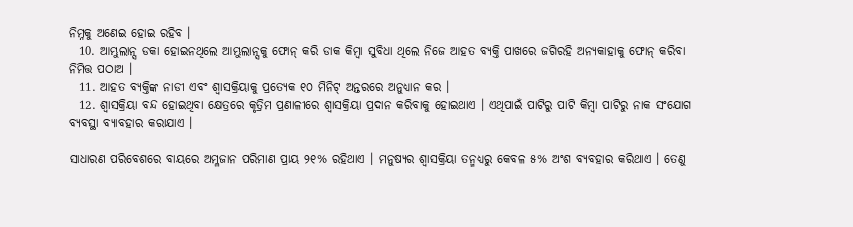ନିମ୍ନକୁ ଅଣେଇ ହୋଇ ରହିବ ।
  10. ଆମ୍ଭୁଲାନ୍ସ ଡକା ହୋଇନଥିଲେ ଆମ୍ଭୁଲାନ୍ସକୁ ଫୋନ୍ କରି ଡାକ କିମ୍ବା ସୁବିଧା ଥିଲେ ନିଜେ ଆହତ ବ୍ୟକ୍ତି ପାଖରେ ଜଗିରହି ଅନ୍ୟକାହାକୁ ଫୋନ୍ କରିବା ନିମିତ୍ତ ପଠାଅ ।
  11. ଆହତ ବ୍ୟକ୍ତିଙ୍କ ନାଡୀ ଏବଂ ଶ୍ଵାସକ୍ରିୟାକୁ ପ୍ରତ୍ୟେକ ୧୦ ମିନିଟ୍ ଅନ୍ତରରେ ଅନୁଧ୍ୟାନ କର ।
  12. ଶ୍ଵାସକ୍ରିୟା ବନ୍ଦ ହୋଇଥିବା କ୍ଷେତ୍ରରେ କୃତ୍ରିମ ପ୍ରଣାଳୀରେ ଶ୍ଵାସକ୍ରିୟା ପ୍ରଦାନ କରିବାକୁ ହୋଇଥାଏ । ଏଥିପାଇଁ ପାଟିରୁ ପାଟି କିମ୍ବା ପାଟିରୁ ନାକ ସଂଯୋଗ ବ୍ୟବସ୍ଥା ବ୍ୟାବହାର କରାଯାଏ ।

ସାଧାରଣ ପରିବେଶରେ ବାୟରେ ଅମ୍ଳଜାନ ପରିମାଣ ପ୍ରାୟ ୨୧% ରହିଥାଏ । ମନୁଷ୍ୟର ଶ୍ଵାସକ୍ରିୟା ତନ୍ମଧ୍ୟରୁ କେବଳ ୫% ଅଂଶ ବ୍ୟବହାର କରିଥାଏ । ତେଣୁ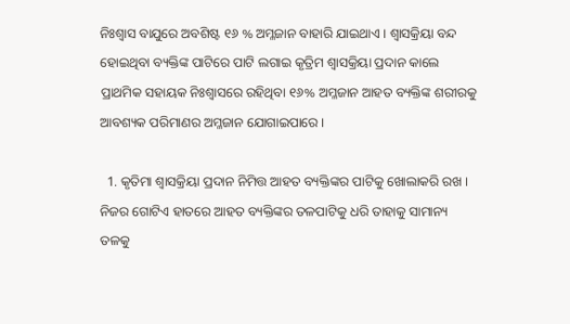ନିଃଶ୍ଵାସ ବାଯୁରେ ଅବଶିଷ୍ଟ ୧୬ % ଅମ୍ଳଜାନ ବାହାରି ଯାଇଥାଏ । ଶ୍ଵାସକ୍ରିୟା ବନ୍ଦ ହୋଇଥିବା ବ୍ୟକ୍ତିଙ୍କ ପାଟିରେ ପାଟି ଲଗାଇ କୃତ୍ରିମ ଶ୍ଵାସକ୍ରିୟା ପ୍ରଦାନ କାଲେ ପ୍ରାଥମିକ ସହାୟକ ନିଃଶ୍ଵାସରେ ରହିଥିବା ୧୬% ଅମ୍ଳଜାନ ଆହତ ବ୍ୟକ୍ତିଙ୍କ ଶରୀରକୁ ଆବଶ୍ୟକ ପରିମାଣର ଅମ୍ଳଜାନ ଯୋଗାଇପାରେ ।

  1. କୃତିମା ଶ୍ଵାସକ୍ରିୟା ପ୍ରଦାନ ନିମିତ୍ତ ଆହତ ବ୍ୟକ୍ତିଙ୍କର ପାଟିକୁ ଖୋଲାକରି ରଖ । ନିଜର ଗୋଟିଏ ହାତରେ ଆହତ ବ୍ୟକ୍ତିଙ୍କର ତଳପାଟିକୁ ଧରି ତାହାକୁ ସାମାନ୍ୟ ତଳକୁ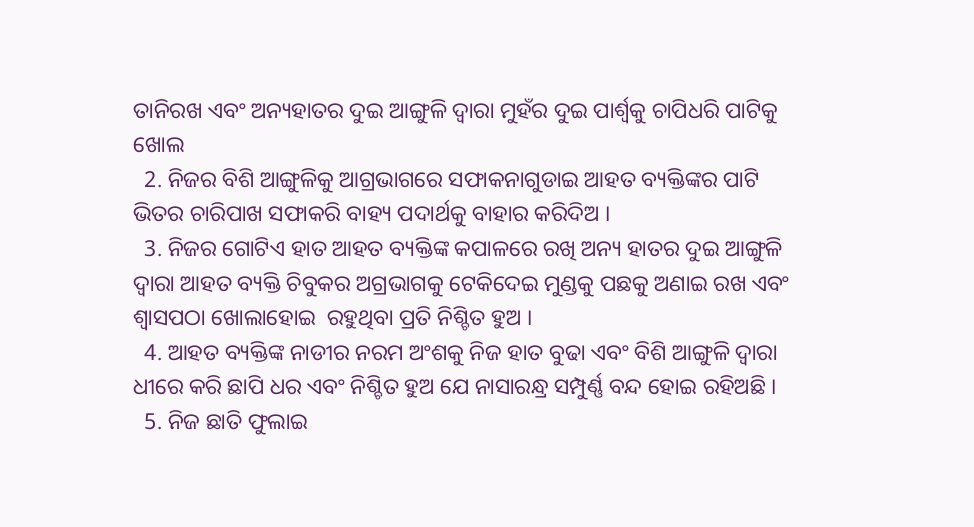ତାନିରଖ ଏବଂ ଅନ୍ୟହାତର ଦୁଇ ଆଙ୍ଗୁଳି ଦ୍ଵାରା ମୁହଁର ଦୁଇ ପାର୍ଶ୍ଵକୁ ଚାପିଧରି ପାଟିକୁ ଖୋଲ
  2. ନିଜର ବିଶି ଆଙ୍ଗୁଳିକୁ ଆଗ୍ରଭାଗରେ ସଫାକନାଗୁଡାଇ ଆହତ ବ୍ୟକ୍ତିଙ୍କର ପାଟି ଭିତର ଚାରିପାଖ ସଫାକରି ବାହ୍ୟ ପଦାର୍ଥକୁ ବାହାର କରିଦିଅ ।
  3. ନିଜର ଗୋଟିଏ ହାତ ଆହତ ବ୍ୟକ୍ତିଙ୍କ କପାଳରେ ରଖି ଅନ୍ୟ ହାତର ଦୁଇ ଆଙ୍ଗୁଳି ଦ୍ଵାରା ଆହତ ବ୍ୟକ୍ତି ଚିବୁକର ଅଗ୍ରଭାଗକୁ ଟେକିଦେଇ ମୁଣ୍ଡକୁ ପଛକୁ ଅଣାଇ ରଖ ଏବଂ ଶ୍ଵାସପଠା ଖୋଲାହୋଇ  ରହୁଥିବା ପ୍ରତି ନିଶ୍ଚିତ ହୁଅ ।
  4. ଆହତ ବ୍ୟକ୍ତିଙ୍କ ନାଡୀର ନରମ ଅଂଶକୁ ନିଜ ହାତ ବୁଢା ଏବଂ ବିଶି ଆଙ୍ଗୁଳି ଦ୍ଵାରା ଧୀରେ କରି ଛାପି ଧର ଏବଂ ନିଶ୍ଚିତ ହୁଅ ଯେ ନାସାରନ୍ଧ୍ର ସମ୍ପୁର୍ଣ୍ଣ ବନ୍ଦ ହୋଇ ରହିଅଛି ।
  5. ନିଜ ଛାତି ଫୁଲାଇ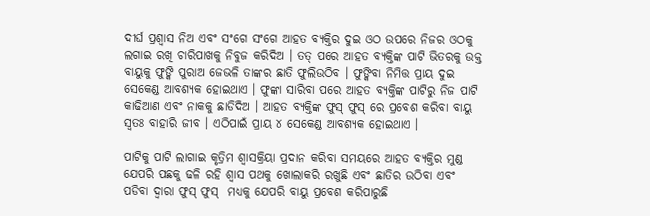ଦୀର୍ଘ ପ୍ରଶ୍ଵାସ ନିଅ ଏବଂ ସଂଗେ ସଂଗେ ଆହତ ବ୍ୟକ୍ତିର ଦୁଇ ଓଠ ଉପରେ ନିଜର ଓଠକୁ ଲଗାଇ ରଖି ଚାରିପାଖକୁ ନିବୁଜ କରିଦିଅ । ତତ୍ ପରେ ଆହତ ବ୍ୟକ୍ତିଙ୍କ ପାଟି ଭିତରକୁ ଉକ୍ତ ବାୟୁକୁ ଫୁଙ୍କି ପୁରାଅ ଜେଭଳି ତାଙ୍କର ଛାତି ଫୁଲିଉଠିବ । ଫୁଙ୍କିବା ନିମିତ୍ତ ପ୍ରାୟ ଦୁଇ ସେକେଣ୍ଡ ଆବଶ୍ୟକ ହୋଇଥାଏ । ଫୁଙ୍କା ସାରିବା ପରେ ଆହତ ବ୍ୟକ୍ତିଙ୍କ ପାଟିରୁ ନିଜ ପାଟି କାଢିଆଣ ଏବଂ ନାକକୁ ଛାଡିଦିଅ । ଆହତ ବ୍ୟକ୍ତିଙ୍କ ଫୁସ୍ ଫୁସ୍ ରେ ପ୍ରବେଶ କରିବା ବାୟୁ ସ୍ଵତଃ ବାହାରି ଜୀବ । ଏଠିପାଇଁ ପ୍ରାୟ ୪ ସେକେଣ୍ଡ ଆବଶ୍ୟକ ହୋଇଥାଏ ।

ପାଟିକୁ ପାଟି ଲାଗାଇ କୃତ୍ରିମ ଶ୍ଵାସକ୍ରିୟା ପ୍ରଦାନ କରିବା ସମୟରେ ଆହତ ବ୍ୟକ୍ତିର ମୁଣ୍ଡ ଯେପରି ପଛକୁ ଢଳି ରହି ଶ୍ଵାସ ପଥକୁ ଖୋଲାକରି ରଖୁଛି ଏବଂ ଛାତିର ଉଠିବା ଏବଂ ପଡିବା ଦ୍ଵାରା ଫୁସ୍ ଫୁସ୍  ମଧ୍ୟକୁ ଯେପରି ବାୟୁ ପ୍ରବେଶ କରିପାରୁଛି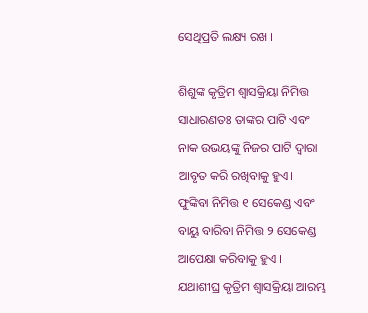ସେଥିପ୍ରତି ଲକ୍ଷ୍ୟ ରଖ ।

ଶିଶୁଙ୍କ କୃତ୍ରିମ ଶ୍ଵାସକ୍ରିୟା ନିମିତ୍ତ ସାଧାରଣତଃ ତାଙ୍କର ପାଟି ଏବଂ ନାକ ଉଭୟଙ୍କୁ ନିଜର ପାଟି ଦ୍ଵାରା ଆବୃତ କରି ରଖିବାକୁ ହୁଏ। ଫୁଙ୍କିବା ନିମିତ୍ତ ୧ ସେକେଣ୍ଡ ଏବଂ ବାୟୁ ବାରିବା ନିମିତ୍ତ ୨ ସେକେଣ୍ଡ ଆପେକ୍ଷା କରିବାକୁ ହୁଏ । ଯଥାଶୀଘ୍ର କୃତ୍ରିମ ଶ୍ଵାସକ୍ରିୟା ଆରମ୍ଭ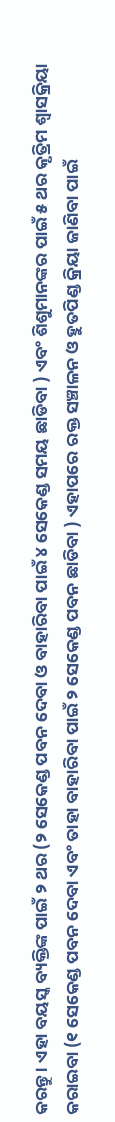କରନ୍ତୁ । ଏହା ବୟସ୍କ ବ୍ୟକ୍ତିଙ୍କ ପାଇଁ ୨ ଥର (୨ ସେକେଣ୍ଡ ପବନ ଦେବା ଓ ବାହାରିବା ପାଇଁ ୪ ସେକେଣ୍ଡ ସମୟ ଛାଡିବା ) ଏବଂ ଶିଶୁମାନଙ୍କର ପାଇଁ ୫ ଥର କୃତ୍ରିମ ଶ୍ଵାସକ୍ରିୟା କରାଇବା (୧ ସେକେଣ୍ଡ ପବନ ଦେବା ଏବଂ ତାହା ବାହାରିବା ପାଇଁ ୨ ସେକେଣ୍ଡ ପବନ ଛାଡିବା ) ଏହାପରେ ରକ୍ତ ସଞ୍ଚାଳନ ଓ ହୁତପିଣ୍ଡ କ୍ରିୟା ଜାଣିବା ପାଇଁ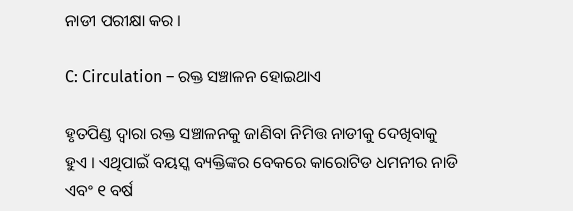ନାଡୀ ପରୀକ୍ଷା କର ।

C: Circulation – ରକ୍ତ ସଞ୍ଚାଳନ ହୋଇଥାଏ

ହୃତପିଣ୍ଡ ଦ୍ଵାରା ରକ୍ତ ସଞ୍ଚାଳନକୁ ଜାଣିବା ନିମିତ୍ତ ନାଡୀକୁ ଦେଖିବାକୁ ହୁଏ । ଏଥିପାଇଁ ବୟସ୍କ ବ୍ୟକ୍ତିଙ୍କର ବେକରେ କାରୋଟିଡ ଧମନୀର ନାଡି ଏବଂ ୧ ବର୍ଷ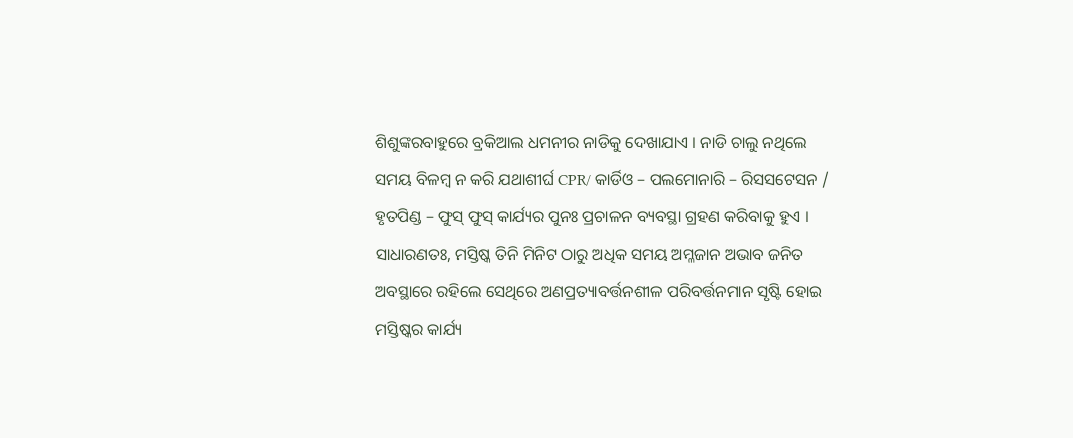ଶିଶୁଙ୍କରବାହୁରେ ବ୍ରକିଆଲ ଧମନୀର ନାଡିକୁ ଦେଖାଯାଏ । ନାଡି ଚାଲୁ ନଥିଲେ ସମୟ ବିଳମ୍ବ ନ କରି ଯଥାଶୀର୍ଘ CPR/ କାର୍ଡିଓ – ପଲମୋନାରି – ରିସସଟେସନ / ହୃତପିଣ୍ଡ – ଫୁସ୍ ଫୁସ୍ କାର୍ଯ୍ୟର ପୁନଃ ପ୍ରଚାଳନ ବ୍ୟବସ୍ଥା ଗ୍ରହଣ କରିବାକୁ ହୁଏ । ସାଧାରଣତଃ, ମସ୍ତିଷ୍କ ତିନି ମିନିଟ ଠାରୁ ଅଧିକ ସମୟ ଅମ୍ଳଜାନ ଅଭାବ ଜନିତ ଅବସ୍ଥାରେ ରହିଲେ ସେଥିରେ ଅଣପ୍ରତ୍ୟାବର୍ତ୍ତନଶୀଳ ପରିବର୍ତ୍ତନମାନ ସୃଷ୍ଟି ହୋଇ ମସ୍ତିଷ୍କର କାର୍ଯ୍ୟ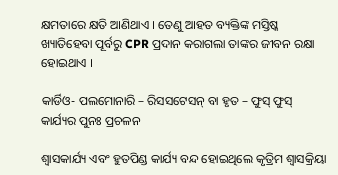କ୍ଷମତାରେ କ୍ଷତି ଆଣିଥାଏ । ତେଣୁ ଆହତ ବ୍ୟକ୍ତିଙ୍କ ମସ୍ତିଷ୍କ ଖ୍ୟାତିହେବା ପୂର୍ବରୁ CPR ପ୍ରଦାନ କରାଗଲା ତାଙ୍କର ଜୀବନ ରକ୍ଷା ହୋଇଥାଏ ।

କାର୍ଡିଓ- ପଲମୋନାରି – ରିସସଟେସନ୍ ବା ହୃତ – ଫୁସ୍ ଫୁସ୍ କାର୍ଯ୍ୟର ପୁନଃ ପ୍ରଚଳନ

ଶ୍ଵାସକାର୍ଯ୍ୟ ଏବଂ ହୁତପିଣ୍ଡ କାର୍ଯ୍ୟ ବନ୍ଦ ହୋଇଥିଲେ କୃତ୍ରିମ ଶ୍ଵାସକ୍ରିୟା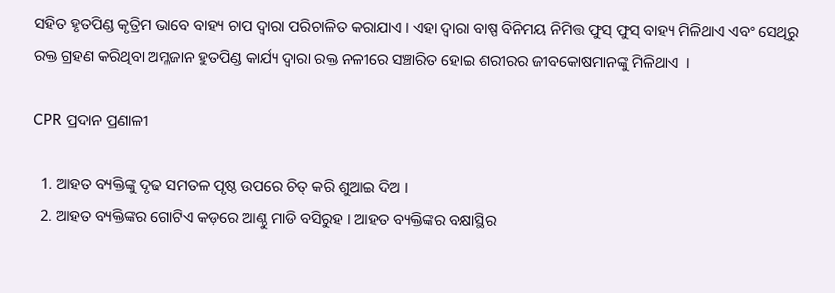ସହିତ ହୃତପିଣ୍ଡ କୃତ୍ରିମ ଭାବେ ବାହ୍ୟ ଚାପ ଦ୍ଵାରା ପରିଚାଳିତ କରାଯାଏ । ଏହା ଦ୍ଵାରା ବାଷ୍ପ ବିନିମୟ ନିମିତ୍ତ ଫୁସ୍ ଫୁସ୍ ବାହ୍ୟ ମିଳିଥାଏ ଏବଂ ସେଥିରୁ ରକ୍ତ ଗ୍ରହଣ କରିଥିବା ଅମ୍ଳଜାନ ହୁତପିଣ୍ଡ କାର୍ଯ୍ୟ ଦ୍ଵାରା ରକ୍ତ ନଳୀରେ ସଞ୍ଚାରିତ ହୋଇ ଶରୀରର ଜୀବକୋଷମାନଙ୍କୁ ମିଳିଥାଏ  ।

CPR ପ୍ରଦାନ ପ୍ରଣାଳୀ

  1. ଆହତ ବ୍ୟକ୍ତିଙ୍କୁ ଦୃଢ ସମତଳ ପୃଷ୍ଠ ଉପରେ ଚିତ୍ କରି ଶୁଆଇ ଦିଅ ।
  2. ଆହତ ବ୍ୟକ୍ତିଙ୍କର ଗୋଟିଏ କଡ଼ରେ ଆଣ୍ଠୁ ମାଡି ବସିରୁହ । ଆହତ ବ୍ୟକ୍ତିଙ୍କର ବକ୍ଷାସ୍ଥିର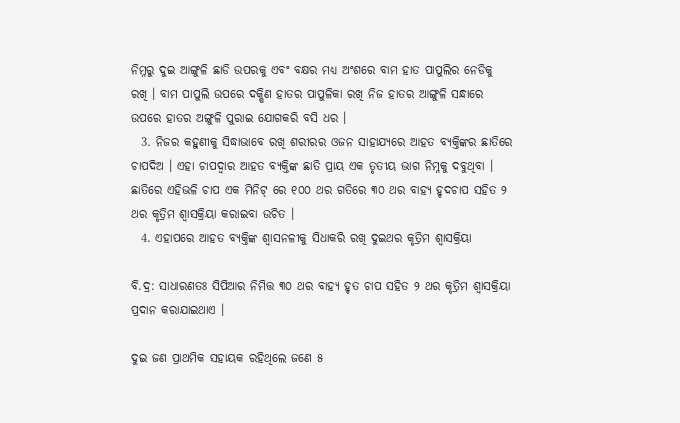ନିମ୍ନରୁ ଦୁଇ ଆଙ୍ଗୁଳି ଛାଡି ଉପରକୁ ଏବଂ ବକ୍ଷର ମଧ୍ୟ ଅଂଶରେ ବାମ ହାତ ପାପୁଲିର ନେଡିକୁ ରଖି । ବାମ ପାପୁଲି ଉପରେ ଦକ୍ଷିଣ ହାତର ପାପୁଳିକା ରଖି ନିଜ ହାତର ଆଙ୍ଗୁଳି ସନ୍ଧାରେ ଉପରେ ହାତର ଅଙ୍ଗୁଳି ପୁରାଇ ଯୋଗକରି ବସି ଧର ।
  3. ନିଜର କହୁଣୀକୁ ସିଦ୍ଧାଭାବେ ରଖି ଶରୀରର ଓଜନ ସାହାଯ୍ୟରେ ଆହତ ବ୍ୟକ୍ତିଙ୍କର ଛାତିରେ ଚାପଦିଅ । ଏହା ଚାପଦ୍ଵାର ଆହତ ବ୍ୟକ୍ତିଙ୍କ ଛାତି ପ୍ରାୟ ଏକ ତୃତୀୟ ଭାଗ ନିମ୍ନକୁ ଦବୁଥିବା । ଛାତିରେ ଏହିଭଳି ଚାପ ଏକ ମିନିଟ୍ ରେ ୧୦୦ ଥର ଗତିରେ ୩୦ ଥର ବାହ୍ୟ ହୃଦଚାପ ସହିତ ୨ ଥର କୃତ୍ରିମ ଶ୍ଵାସକ୍ରିୟା କରାଇବା ଉଚିତ ।
  4. ଏହାପରେ ଆହତ ବ୍ୟକ୍ତିଙ୍କ ଶ୍ଵାସନଳୀକୁ ସିଧାକରି ରଖି ଦୁଇଥର କୃତ୍ରିମ ଶ୍ଵାସକ୍ରିୟା

ବି.ଦ୍ର: ସାଧାରଣତଃ ସିପିଆର ନିମିତ୍ତ ୩୦ ଥର ବାହ୍ୟ ହୃତ ଚାପ ସହିତ ୨ ଥର କୃତ୍ରିମ ଶ୍ଵାସକ୍ରିୟା ପ୍ରଦାନ କରାଯାଇଥାଏ ।

ଦୁଇ ଜଣ ପ୍ରାଥମିକ ସହାୟକ ରହିଥିଲେ ଜଣେ ୫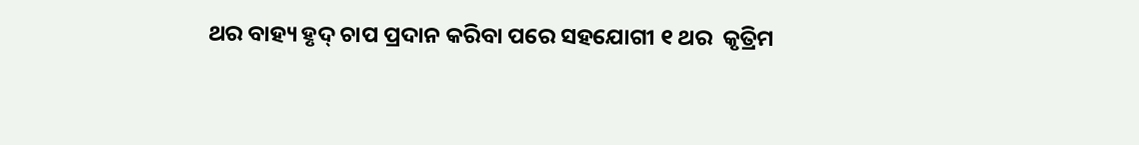ଥର ବାହ୍ୟ ହୃଦ୍ ଚାପ ପ୍ରଦାନ କରିବା ପରେ ସହଯୋଗୀ ୧ ଥର  କୃତ୍ରିମ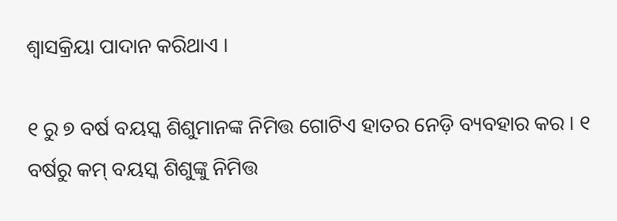ଶ୍ଵାସକ୍ରିୟା ପାଦାନ କରିଥାଏ ।

୧ ରୁ ୭ ବର୍ଷ ବୟସ୍କ ଶିଶୁମାନଙ୍କ ନିମିତ୍ତ ଗୋଟିଏ ହାତର ନେଡ଼ି ବ୍ୟବହାର କର । ୧ ବର୍ଷରୁ କମ୍ ବୟସ୍କ ଶିଶୁଙ୍କୁ ନିମିତ୍ତ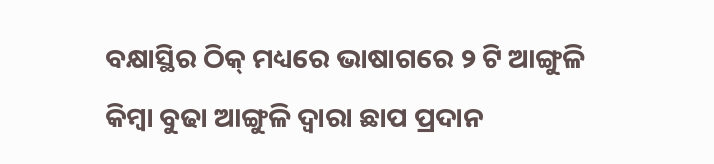ବକ୍ଷାସ୍ଥିର ଠିକ୍ ମଧ୍ୟରେ ଭାଷାଗରେ ୨ ଟି ଆଙ୍ଗୁଳି କିମ୍ବା ବୁଢା ଆଙ୍ଗୁଳି ଦ୍ଵାରା ଛାପ ପ୍ରଦାନ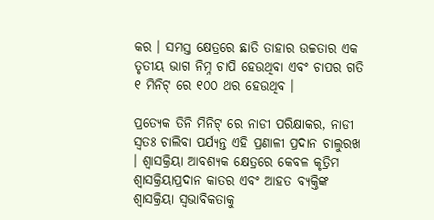କର । ସମସ୍ତ କ୍ଷେତ୍ରରେ ଛାତି ତାହାର ଉଚ୍ଚତାର ଏକ ତୃତୀୟ ଭାଗ ନିମ୍ନ ଚାପି ହେଉଥିବା ଏବଂ ଚାପର ଗତି ୧ ମିନିଟ୍ ରେ ୧୦୦ ଥର ହେଉଥିବ ।

ପ୍ରତ୍ୟେକ ତିନି ମିନିଟ୍ ରେ ନାଡୀ ପରିକ୍ଷାକର, ନାଡୀ ସ୍ଵତଃ ଚାଲିବା ପର୍ଯ୍ୟନ୍ତ ଏହି ପ୍ରଣାଳୀ ପ୍ରଦାନ ଚାଲୁରଖ । ଶ୍ଵାସକ୍ରିୟା ଆବଶ୍ୟକ କ୍ଷେତ୍ରରେ କେବଳ କୃତ୍ରିମ ଶ୍ଵାସକ୍ରିୟାପ୍ରଦାନ କାତର ଏବଂ ଆହତ ବ୍ୟକ୍ତିଙ୍କ ଶ୍ଵାସକ୍ରିୟା ସ୍ଵଭାବିକତାକୁ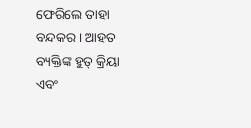ଫେରିଲେ ତାହା ବନ୍ଦକର । ଆହତ ବ୍ୟକ୍ତିଙ୍କ ହୁତ୍ କ୍ରିୟା ଏବଂ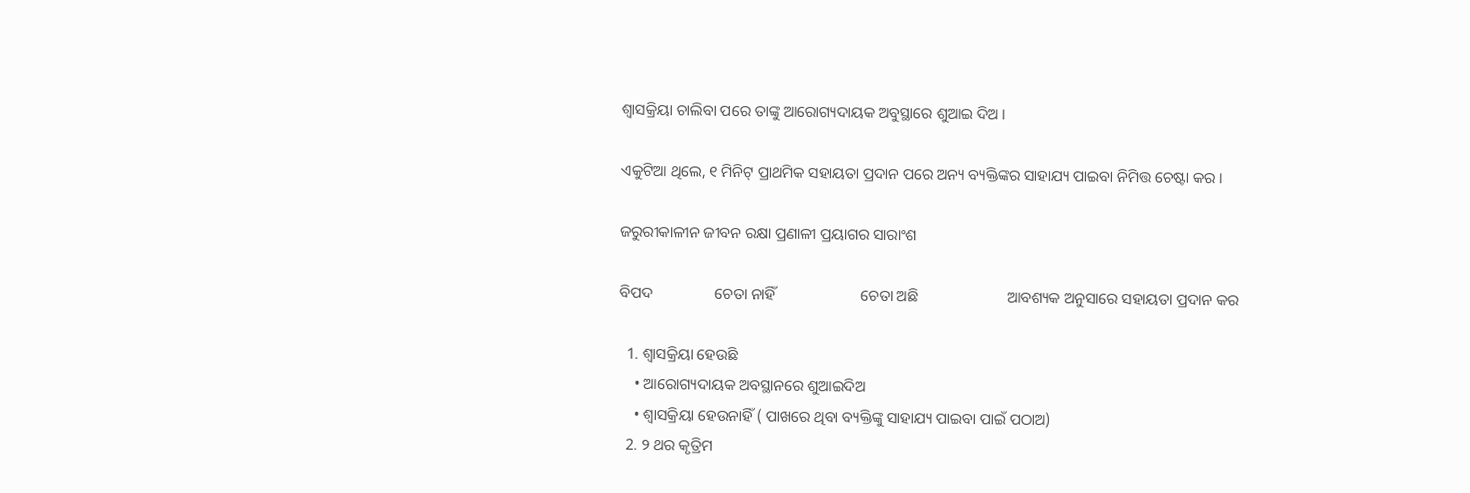ଶ୍ଵାସକ୍ରିୟା ଚାଲିବା ପରେ ତାଙ୍କୁ ଆରୋଗ୍ୟଦାୟକ ଅବୁସ୍ଥାରେ ଶୁଆଇ ଦିଅ ।

ଏକୁଟିଆ ଥିଲେ, ୧ ମିନିଟ୍ ପ୍ରାଥମିକ ସହାୟତା ପ୍ରଦାନ ପରେ ଅନ୍ୟ ବ୍ୟକ୍ତିଙ୍କର ସାହାଯ୍ୟ ପାଇବା ନିମିତ୍ତ ଚେଷ୍ଟା କର ।

ଜରୁରୀକାଳୀନ ଜୀବନ ରକ୍ଷା ପ୍ରଣାଳୀ ପ୍ରୟାଗର ସାରାଂଶ

ବିପଦ                ଚେତା ନାହିଁ                      ଚେତା ଅଛି                       ଆବଶ୍ୟକ ଅନୁସାରେ ସହାୟତା ପ୍ରଦାନ କର

  1. ଶ୍ଵାସକ୍ରିୟା ହେଉଛି
    • ଆରୋଗ୍ୟଦାୟକ ଅବସ୍ଥାନରେ ଶୁଆଇଦିଅ
    • ଶ୍ଵାସକ୍ରିୟା ହେଉନାହିଁ ( ପାଖରେ ଥିବା ବ୍ୟକ୍ତିଙ୍କୁ ସାହାଯ୍ୟ ପାଇବା ପାଇଁ ପଠାଅ)
  2. ୨ ଥର କୃତ୍ରିମ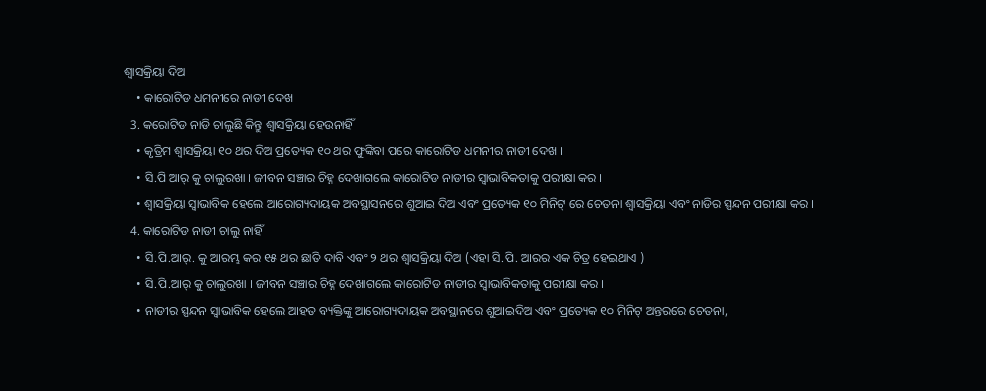ଶ୍ଵାସକ୍ରିୟା ଦିଅ
    • କାରୋଟିଡ ଧମନୀରେ ନାଡୀ ଦେଖ
  3. କରୋଟିଡ ନାଡି ଚାଲୁଛି କିନ୍ତୁ ଶ୍ଵାସକ୍ରିୟା ହେଉନାହିଁ
    • କୃତ୍ରିମ ଶ୍ଵାସକ୍ରିୟା ୧୦ ଥର ଦିଅ ପ୍ରତ୍ୟେକ ୧୦ ଥର ଫୁଙ୍କିବା ପରେ କାରୋଟିଡ ଧମନୀର ନାଡୀ ଦେଖ ।
    • ସି.ପି ଆର୍ କୁ ଚାଲୁରଖା । ଜୀବନ ସଞ୍ଚାର ଚିହ୍ନ ଦେଖାଗଲେ କାରୋଟିଡ ନାଡୀର ସ୍ଵାଭାବିକତାକୁ ପରୀକ୍ଷା କର ।
    • ଶ୍ଵାସକ୍ରିୟା ସ୍ଵାଭାବିକ ହେଲେ ଆରୋଗ୍ୟଦାୟକ ଅବସ୍ଥାସନରେ ଶୁଆଇ ଦିଅ ଏବଂ ପ୍ରତ୍ୟେକ ୧୦ ମିନିଟ୍ ରେ ଚେତନା ଶ୍ଵାସକ୍ରିୟା ଏବଂ ନାଡିର ସ୍ପନ୍ଦନ ପରୀକ୍ଷା କର ।
  4. କାରୋଟିଡ ନାଡୀ ଚାଲୁ ନାହିଁ
    • ସି.ପି.ଆର୍. କୁ ଆରମ୍ଭ କର ୧୫ ଥର ଛାତି ଦାବି ଏବଂ ୨ ଥର ଶ୍ଵାସକ୍ରିୟା ଦିଅ (ଏହା ସି.ପି. ଆରର ଏକ ଚିତ୍ର ହେଇଥାଏ )
    • ସି.ପି.ଆର୍ କୁ ଚାଲୁରଖା । ଜୀବନ ସଞ୍ଚାର ଚିହ୍ନ ଦେଖାଗଲେ କାରୋଟିଡ ନାଡୀର ସ୍ଵାଭାବିକତାକୁ ପରୀକ୍ଷା କର ।
    • ନାଡୀର ସ୍ପନ୍ଦନ ସ୍ଵାଭାବିକ ହେଲେ ଆହତ ବ୍ୟକ୍ତିଙ୍କୁ ଆରୋଗ୍ୟଦାୟକ ଅବସ୍ଥାନରେ ଶୁଆଇଦିଅ ଏବଂ ପ୍ରତ୍ୟେକ ୧୦ ମିନିଟ୍ ଅନ୍ତରରେ ଚେତନା,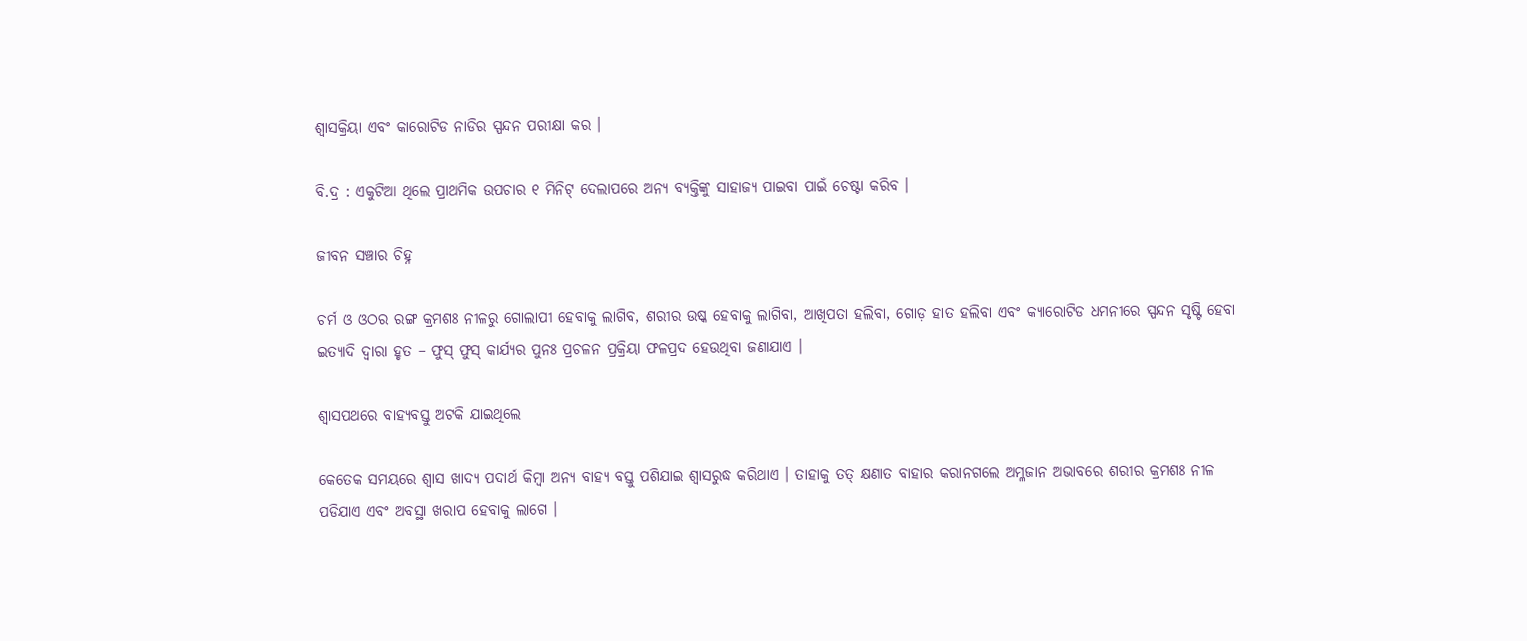ଶ୍ଵାସକ୍ରିୟା ଏବଂ କାରୋଟିଡ ନାଡିର ସ୍ପନ୍ଦନ ପରୀକ୍ଷା କର ।

ବି.ଦ୍ର : ଏକୁଟିଆ ଥିଲେ ପ୍ରାଥମିକ ଉପଚାର ୧ ମିନିଟ୍ ଦେଲାପରେ ଅନ୍ୟ ବ୍ୟକ୍ତିଙ୍କୁ ସାହାଜ୍ଯ ପାଇବା ପାଇଁ ଚେଷ୍ଟା କରିବ ।

ଜୀବନ ସଞ୍ଚାର ଚିହ୍ନ

ଚର୍ମ ଓ ଓଠର ରଙ୍ଗ କ୍ରମଶଃ ନୀଳରୁ ଗୋଲାପୀ ହେବାକୁ ଲାଗିବ, ଶରୀର ଉଷ୍କ ହେବାକୁ ଲାଗିବା, ଆଖିପତା ହଲିବା, ଗୋଡ଼ ହାତ ହଲିବା ଏବଂ କ୍ୟାରୋଟିଡ ଧମନୀରେ ସ୍ପନ୍ଦନ ସୃଷ୍ଟି ହେବା ଇତ୍ୟାଦି ଦ୍ଵାରା ହୃତ – ଫୁସ୍ ଫୁସ୍ କାର୍ଯ୍ୟର ପୁନଃ ପ୍ରଚଳନ ପ୍ରକ୍ରିୟା ଫଳପ୍ରଦ ହେଉଥିବା ଜଣାଯାଏ ।

ଶ୍ଵାସପଥରେ ବାହ୍ୟବସ୍ତୁ ଅଟକି ଯାଇଥିଲେ

କେତେକ ସମୟରେ ଶ୍ଵାସ ଖାଦ୍ୟ ପଦାର୍ଥ କିମ୍ବା ଅନ୍ୟ ବାହ୍ୟ ବସ୍ତୁ ପଶିଯାଇ ଶ୍ଵାସରୁଦ୍ଧ କରିଥାଏ । ତାହାକୁ ତତ୍ କ୍ଷଣାତ ବାହାର କରାନଗଲେ ଅମ୍ଳଜାନ ଅଭାବରେ ଶରୀର କ୍ରମଶଃ ନୀଳ ପଡିଯାଏ ଏବଂ ଅବସ୍ଥା ଖରାପ ହେବାକୁ ଲାଗେ ।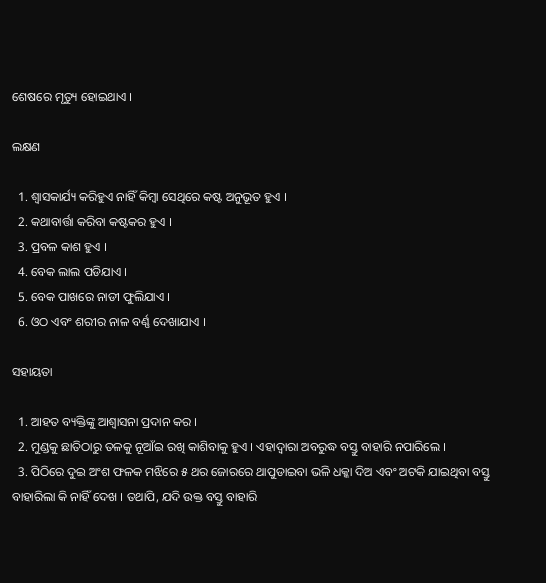ଶେଷରେ ମୃତ୍ୟୁ ହୋଇଥାଏ ।

ଲକ୍ଷଣ

  1. ଶ୍ଵାସକାର୍ଯ୍ୟ କରିହୁଏ ନାହିଁ କିମ୍ବା ସେଥିରେ କଷ୍ଟ ଅନୁଭୂତ ହୁଏ ।
  2. କଥାବାର୍ତ୍ତା କରିବା କଷ୍ଟକର ହୁଏ ।
  3. ପ୍ରବଳ କାଶ ହୁଏ ।
  4. ବେକ ଲାଲ ପଡିଯାଏ ।
  5. ବେକ ପାଖରେ ନାଡୀ ଫୁଲିଯାଏ ।
  6. ଓଠ ଏବଂ ଶରୀର ନାଳ ବର୍ଣ୍ଣ ଦେଖାଯାଏ ।

ସହାୟତା

  1. ଆହତ ବ୍ୟକ୍ତିଙ୍କୁ ଆଶ୍ଵାସନା ପ୍ରଦାନ କର ।
  2. ମୁଣ୍ଡକୁ ଛାତିଠାରୁ ତଳକୁ ନୂଆଁଇ ରଖି କାଶିବାକୁ ହୁଏ । ଏହାଦ୍ଵାରା ଅବରୁଦ୍ଧ ବସ୍ତୁ ବାହାରି ନପାରିଲେ ।
  3. ପିଠିରେ ଦୁଇ ଅଂଶ ଫଳକ ମଝିରେ ୫ ଥର ଜୋରରେ ଥାପୁଡାଇବା ଭଳି ଧକ୍କା ଦିଅ ଏବଂ ଅଟକି ଯାଇଥିବା ବସ୍ତୁ ବାହାରିଲା କି ନାହିଁ ଦେଖ । ତଥାପି, ଯଦି ଉକ୍ତ ବସ୍ତୁ ବାହାରି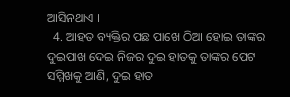ଆସିନଥାଏ ।
  4. ଆହତ ବ୍ୟକ୍ତିର ପଛ ପାଖେ ଠିଆ ହୋଇ ତାଙ୍କର ଦୁଇପାଖ ଦେଇ ନିଜର ଦୁଇ ହାତକୁ ତାଙ୍କର ପେଟ ସମ୍ମିଖକୁ ଆଣି, ଦୁଇ ହାତ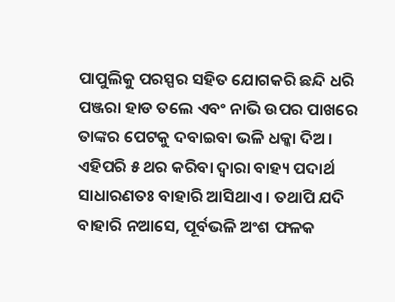ପାପୁଲିକୁ ପରସ୍ପର ସହିତ ଯୋଗକରି ଛନ୍ଦି ଧରି ପଞ୍ଜରା ହାଡ ତଲେ ଏବଂ ନାଭି ଉପର ପାଖରେ ତାଙ୍କର ପେଟକୁ ଦବାଇବା ଭଳି ଧକ୍କା ଦିଅ । ଏହିପରି ୫ ଥର କରିବା ଦ୍ଵାରା ବାହ୍ୟ ପଦାର୍ଥ ସାଧାରଣତଃ ବାହାରି ଆସିଥାଏ । ତଥାପି ଯଦି ବାହାରି ନଆସେ, ପୂର୍ବଭଳି ଅଂଶ ଫଳକ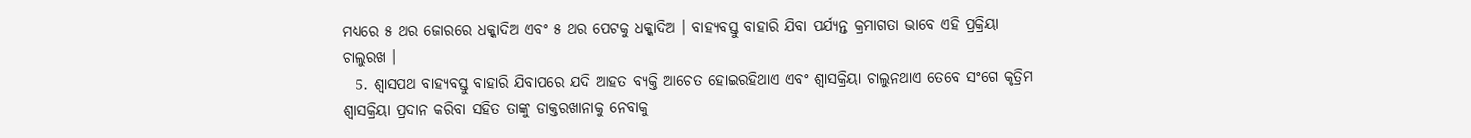ମଧ୍ୟରେ ୫ ଥର ଜୋରରେ ଧକ୍କାଦିଅ ଏବଂ ୫ ଥର ପେଟକୁ ଧକ୍କାଦିଅ । ବାହ୍ୟବସ୍ତୁ ବାହାରି ଯିବା ପର୍ଯ୍ୟନ୍ତ କ୍ରମାଗତା ଭାବେ ଏହି ପ୍ରକ୍ରିୟା ଚାଲୁରଖ ।
  5. ଶ୍ଵାସପଥ ବାହ୍ୟବସ୍ତୁ ବାହାରି ଯିବାପରେ ଯଦି ଆହତ ବ୍ୟକ୍ତି ଆଚେତ ହୋଇରହିଥାଏ ଏବଂ ଶ୍ଵାସକ୍ରିୟା ଚାଲୁନଥାଏ ତେବେ ସଂଗେ କୃତ୍ରିମ ଶ୍ଵାସକ୍ରିୟା ପ୍ରଦାନ କରିବା ସହିତ ତାଙ୍କୁ ଡାକ୍ତରଖାନାକୁ ନେବାକୁ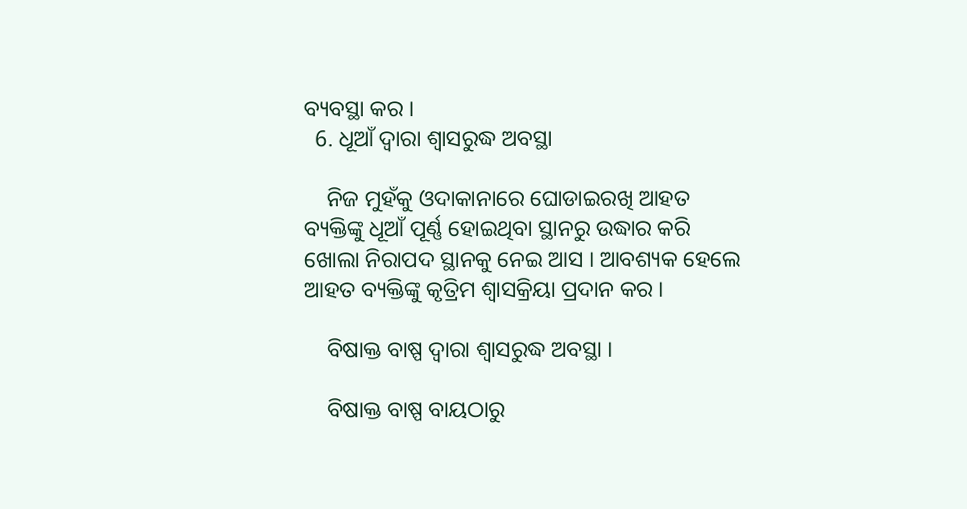ବ୍ୟବସ୍ଥା କର ।
  6. ଧୂଆଁ ଦ୍ଵାରା ଶ୍ଵାସରୁଦ୍ଧ ଅବସ୍ଥା

    ନିଜ ମୁହଁକୁ ଓଦାକାନାରେ ଘୋଡାଇରଖି ଆହତ ବ୍ୟକ୍ତିଙ୍କୁ ଧୂଆଁ ପୂର୍ଣ୍ଣ ହୋଇଥିବା ସ୍ଥାନରୁ ଉଦ୍ଧାର କରି ଖୋଲା ନିରାପଦ ସ୍ଥାନକୁ ନେଇ ଆସ । ଆବଶ୍ୟକ ହେଲେ ଆହତ ବ୍ୟକ୍ତିଙ୍କୁ କୃତ୍ରିମ ଶ୍ଵାସକ୍ରିୟା ପ୍ରଦାନ କର ।

    ବିଷାକ୍ତ ବାଷ୍ପ ଦ୍ଵାରା ଶ୍ଵାସରୁଦ୍ଧ ଅବସ୍ଥା ।

    ବିଷାକ୍ତ ବାଷ୍ପ ବାୟଠାରୁ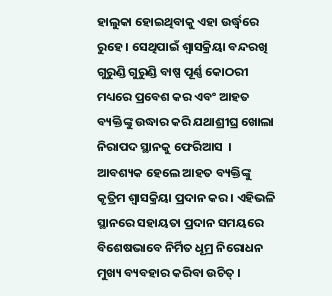ହାଲୁକା ହୋଇଥିବାକୁ ଏହା ଉର୍ଦ୍ଧ୍ଵରେ ରୁହେ । ସେଥିପାଇଁ ଶ୍ଵାସକ୍ରିୟା ବନ୍ଦରଖି ଗୁରୁଣ୍ଡି ଗୁରୁଣ୍ଡି ବାଷ୍ପ ପୂର୍ଣ୍ଣ କୋଠରୀ ମଧ୍ୟରେ ପ୍ରବେଶ କର ଏବଂ ଆହତ ବ୍ୟକ୍ତିଙ୍କୁ ଉଦ୍ଧାର କରି ଯଥାଶ୍ରୀଘ୍ର ଖୋଲା ନିରାପଦ ସ୍ଥାନକୁ ଫେରିଆସ  । ଆବଶ୍ୟକ ହେଲେ ଆହତ ବ୍ୟକ୍ତିଙ୍କୁ କୃତ୍ରିମ ଶ୍ଵାସକ୍ରିୟା ପ୍ରଦାନ କର । ଏହିଭଳି ସ୍ଥାନରେ ସହାୟତା ପ୍ରଦାନ ସମୟରେ ବିଶେଷଭାବେ ନିର୍ମିତ ଧୂମ୍ର ନିରୋଧନ ମୁଖ୍ୟ ବ୍ୟବହାର କରିବା ଉଚିତ୍ ।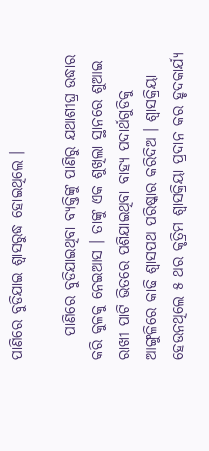ପାଣିରେ ବୁଡିଯାଇ ଶ୍ଵାସରୁଦ୍ଧ ହୋଇଥିଲେ ।

    ପାଣିରେ ବୁଡିଯାଇଥିବା ବ୍ୟକ୍ତିଙ୍କୁ ପାଣିରୁ ଯଥାଶୀଘ୍ର ଉଦ୍ଧାର କରି କୁଳକୁ ନେଇଆସ । ତାଙ୍କୁ ଏକ ଶୁଖିଲା ସ୍ଥାନରେ ଶୁଆଇ ରାଖୀ ପାଟି ଭିତରେ ପଶିଯାଇଥିବା ବାହ୍ୟ ପଦାର୍ଥଗୁଡିକୁ ଆଙ୍ଗୁଳିରେ କାଢି ଶ୍ଵାସପଥ ପରିଷ୍କାର କରିଦିଅ । ଶ୍ଵାସକ୍ରିୟା ହେଉନଥିଲେ ୫ ଥର କୃତ୍ରିମ ଶ୍ଵାସକ୍ରିୟା ପ୍ରଦାନ କର ହୃଦକାର୍ଯ୍ୟ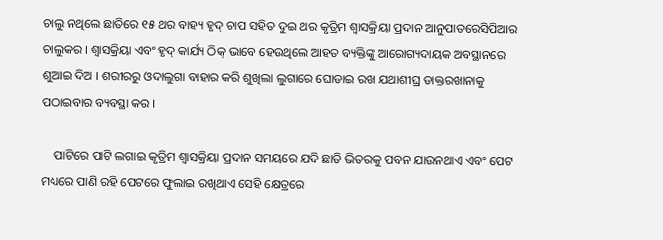ଚାଲୁ ନଥିଲେ ଛାତିରେ ୧୫ ଥର ବାହ୍ୟ ହୃଦ୍ ଚାପ ସହିତ ଦୁଇ ଥର କୃତ୍ରିମ ଶ୍ଵାସକ୍ରିୟା ପ୍ରଦାନ ଆନୁପାତରେସିପିଆର ଚାଲୁକର । ଶ୍ଵାସକ୍ରିୟା ଏବଂ ହୃଦ୍ କାର୍ଯ୍ୟ ଠିକ୍ ଭାବେ ହେଉଥିଲେ ଆହତ ବ୍ୟକ୍ତିଙ୍କୁ ଆରୋଗ୍ୟଦାୟକ ଅବସ୍ଥାନରେ ଶୁଆଇ ଦିଅ । ଶରୀରରୁ ଓଦାଲୁଗା ବାହାର କରି ଶୁଖିଲା ଲୁଗାରେ ଘୋଡାଇ ରଖ ଯଥାଶୀଘ୍ର ଡାକ୍ତରଖାନାକୁ ପଠାଇବାର ବ୍ୟବସ୍ଥା କର ।

    ପାଟିରେ ପାଟି ଲଗାଇ କୃତ୍ରିମ ଶ୍ଵାସକ୍ରିୟା ପ୍ରଦାନ ସମୟରେ ଯଦି ଛାତି ଭିତରକୁ ପବନ ଯାଉନଥାଏ ଏବଂ ପେଟ ମଧ୍ୟରେ ପାଣି ରହି ପେଟରେ ଫୁଲାଇ ରଖିଥାଏ ସେହି କ୍ଷେତ୍ରରେ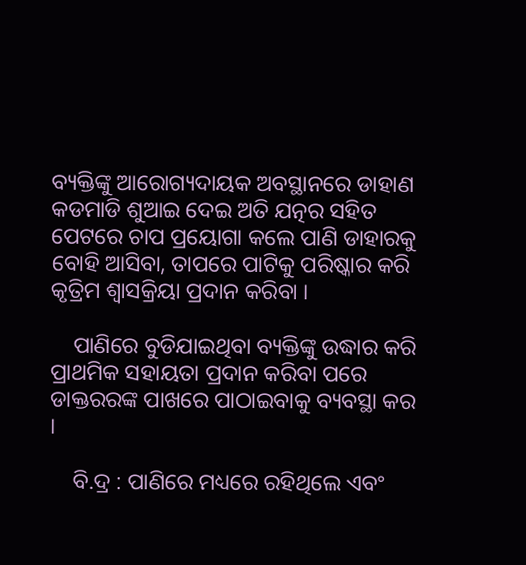ବ୍ୟକ୍ତିଙ୍କୁ ଆରୋଗ୍ୟଦାୟକ ଅବସ୍ଥାନରେ ଡାହାଣ କଡମାଡି ଶୁଆଇ ଦେଇ ଅତି ଯତ୍ନର ସହିତ ପେଟରେ ଚାପ ପ୍ରୟୋଗା କଲେ ପାଣି ଡାହାରକୁ ବୋହି ଆସିବା, ତାପରେ ପାଟିକୁ ପରିଷ୍କାର କରି କୃତ୍ରିମ ଶ୍ଵାସକ୍ରିୟା ପ୍ରଦାନ କରିବା ।

    ପାଣିରେ ବୁଡିଯାଇଥିବା ବ୍ୟକ୍ତିଙ୍କୁ ଉଦ୍ଧାର କରି ପ୍ରାଥମିକ ସହାୟତା ପ୍ରଦାନ କରିବା ପରେ ଡାକ୍ତରରଙ୍କ ପାଖରେ ପାଠାଇବାକୁ ବ୍ୟବସ୍ଥା କର ।

    ବି.ଦ୍ର : ପାଣିରେ ମଧ୍ୟରେ ରହିଥିଲେ ଏବଂ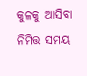କୁଳକୁ ଆସିବା ନିମିତ୍ତ ସମୟ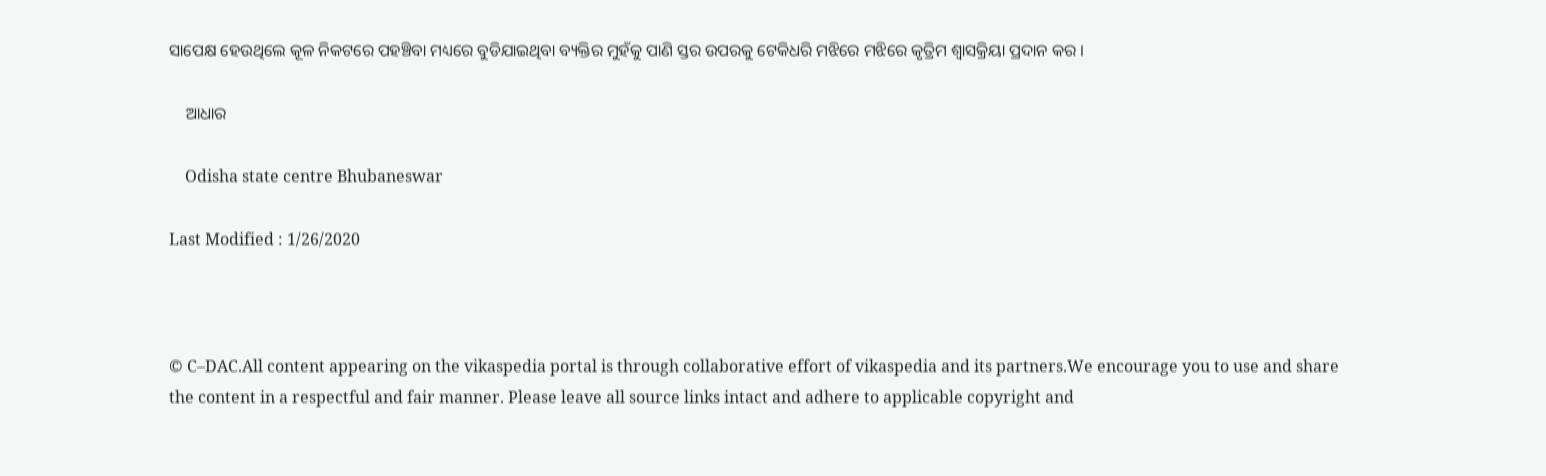ସାପେକ୍ଷ ହେଉଥିଲେ କୂଳ ନିକଟରେ ପହଞ୍ଚିବା ମଧ୍ୟରେ ବୁଡିଯାଇଥିବା ବ୍ୟକ୍ତିର ମୁହଁକୁ ପାଣି ସ୍ତର ଉପରକୁ ଟେକିଧରି ମଝିରେ ମଝିରେ କୃତ୍ରିମ ଶ୍ଵାସକ୍ରିୟା ପ୍ରଦାନ କର ।

    ଆଧାର

    Odisha state centre Bhubaneswar

Last Modified : 1/26/2020



© C–DAC.All content appearing on the vikaspedia portal is through collaborative effort of vikaspedia and its partners.We encourage you to use and share the content in a respectful and fair manner. Please leave all source links intact and adhere to applicable copyright and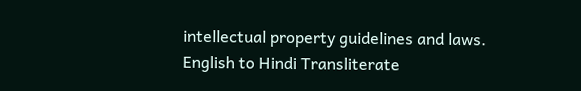intellectual property guidelines and laws.
English to Hindi Transliterate